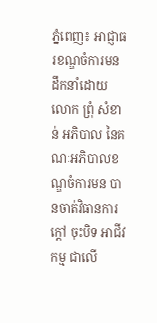ភ្នំពេញ៖ អាជ្ញាធរខណ្ឌចំការមន ដឹកនាំដោយ លោក ព្រុំ សំខាន់ អភិបាល នៃគណៈអភិបាលខណ្ឌចំការមន បានចាត់វិធានការក្តៅ ចុះបិទ អាជីវកម្ម ជាលើ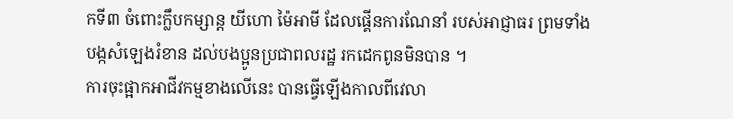កទី៣ ចំពោះក្លឹបកម្សាន្ត យីហោ ម៉ៃអាមី ដែលផ្គើនការណែនាំ របស់អាជ្ញាធរ ព្រមទាំង បង្កសំឡេងរំខាន ដល់បងប្អូនប្រជាពលរដ្ឋ រកដេកពូនមិនបាន ។
ការចុះផ្អាកអាជីវកម្មខាងលើនេះ បានធ្វើឡើងកាលពីវេលា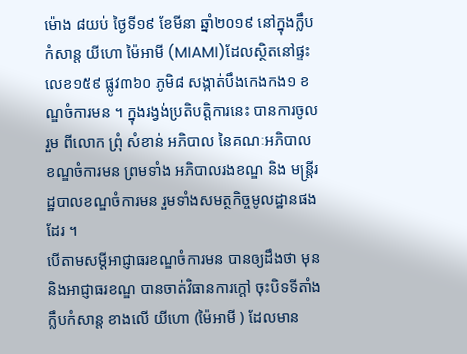ម៉ោង ៨យប់ ថ្ងៃទី១៩ ខែមីនា ឆ្នាំ២០១៩ នៅក្នុងក្លឹបកំសាន្ត យីហោ ម៉ៃអាមី (MIAMI)ដែលស្ថិតនៅផ្ទះលេខ១៥៩ ផ្លូវ៣៦០ ភូមិ៨ សង្កាត់បឹងកេងកង១ ខណ្ឌចំការមន ។ ក្នុងរង្វង់ប្រតិបត្តិការនេះ បានការចូលរួម ពីលោក ព្រុំ សំខាន់ អភិបាល នៃគណៈអភិបាលខណ្ឌចំការមន ព្រមទាំង អភិបាលរងខណ្ឌ និង មន្ត្រីរដ្ឋបាលខណ្ឌចំការមន រួមទាំងសមត្ថកិច្ចមូលដ្ឋានផងដែរ ។
បើតាមសម្តីអាជ្ញាធរខណ្ឌចំការមន បានឲ្យដឹងថា មុន និងអាជ្ញាធរខណ្ឌ បានចាត់វិធានការក្តៅ ចុះបិទទីតាំង ក្លឹបកំសាន្ត ខាងលើ យីហោ (ម៉ៃអាមី ) ដែលមាន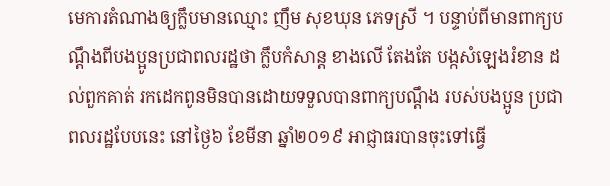មេការតំណាងឲ្យក្លឹបមានឈ្មោះ ញឹម សុខឃុន ភេទស្រី ។ បន្ទាប់ពីមានពាក្យបណ្តឹងពីបងប្អូនប្រជាពលរដ្ឋថា ក្លឹបកំសាន្ត ខាងលើ តែងតែ បង្កសំឡេងរំខាន ដល់ពួកគាត់ រកដេកពូនមិនបានដោយទទួលបានពាក្យបណ្តឹង របស់បងប្អូន ប្រជាពលរដ្ឋបែបនេះ នៅថ្ងៃ៦ ខែមីនា ឆ្នាំ២០១៩ អាជ្ញាធរបានចុះទៅធ្វើ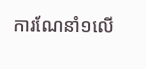ការណែនាំ១លើ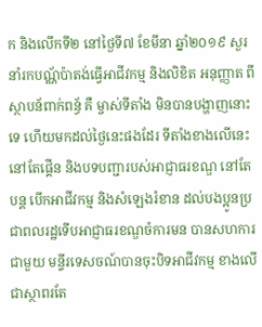ក និងលើកទី២ នៅថ្ងៃទី៧ ខែមីនា ឆ្នាំ២០១៩ សួរនាំរកបណ្ណ័ប៉ាតង់ធ្វើអាជីវកម្ម និងលិខិត អនុញ្ញាត ពីស្ថាបន័ពាក់ពន្ធ័ គឺ ម្ចាស់ទីតាំង មិនបានបង្ហាញនោះទេ ហើយមកដល់ថ្ងៃនេះផងដែរ ទីតាំងខាងលើនេះនៅតែផ្គើន និងបទបញ្ជារបស់អាជ្ញាធរខណ្ឌ នៅតែបន្ត បើកអាជីវកម្ម និងសំឡេងរំខាន ដល់បងប្អូនប្រជាពលរដ្ឋទើបអាជ្ញាធរខណ្ឌចំការមន បានសហការជាមួយ មន្ទីរទេសចណ៍បានចុះបិទអាជីវកម្ម ខាងលើជាស្ថាពរតែ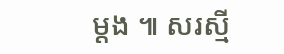ម្តង ៕ សរស្មី